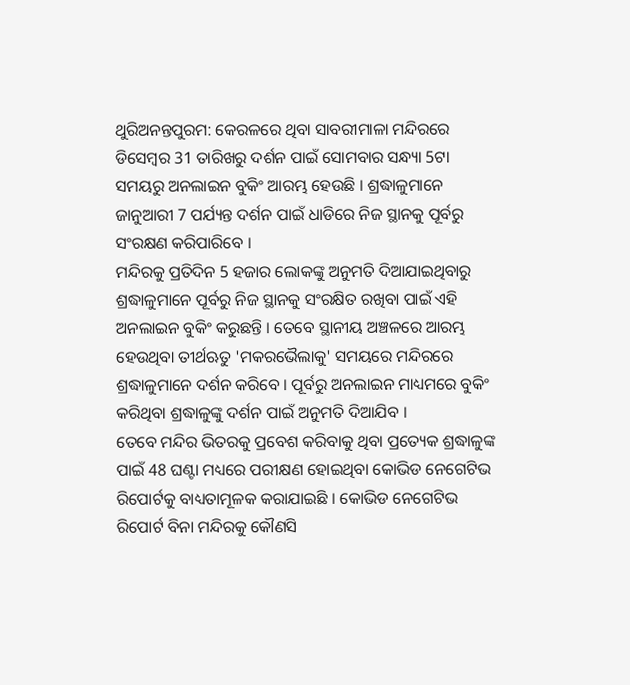ଥୁରିଅନନ୍ତପୁରମ: କେରଳରେ ଥିବା ସାବରୀମାଳା ମନ୍ଦିରରେ ଡିସେମ୍ବର 31 ତାରିଖରୁ ଦର୍ଶନ ପାଇଁ ସୋମବାର ସନ୍ଧ୍ୟା 5ଟା ସମୟରୁ ଅନଲାଇନ ବୁକିଂ ଆରମ୍ଭ ହେଉଛି । ଶ୍ରଦ୍ଧାଳୁମାନେ ଜାନୁଆରୀ 7 ପର୍ଯ୍ୟନ୍ତ ଦର୍ଶନ ପାଇଁ ଧାଡିରେ ନିଜ ସ୍ଥାନକୁ ପୂର୍ବରୁ ସଂରକ୍ଷଣ କରିପାରିବେ ।
ମନ୍ଦିରକୁ ପ୍ରତିଦିନ 5 ହଜାର ଲୋକଙ୍କୁ ଅନୁମତି ଦିଆଯାଇଥିବାରୁ ଶ୍ରଦ୍ଧାଳୁମାନେ ପୂର୍ବରୁ ନିଜ ସ୍ଥାନକୁ ସଂରକ୍ଷିତ ରଖିବା ପାଇଁ ଏହି ଅନଲାଇନ ବୁକିଂ କରୁଛନ୍ତି । ତେବେ ସ୍ଥାନୀୟ ଅଞ୍ଚଳରେ ଆରମ୍ଭ ହେଉଥିବା ତୀର୍ଥଋତୁ 'ମକରଭୈଲାକୁ' ସମୟରେ ମନ୍ଦିରରେ ଶ୍ରଦ୍ଧାଳୁମାନେ ଦର୍ଶନ କରିବେ । ପୂର୍ବରୁ ଅନଲାଇନ ମାଧ୍ୟମରେ ବୁକିଂ କରିଥିବା ଶ୍ରଦ୍ଧାଳୁଙ୍କୁ ଦର୍ଶନ ପାଇଁ ଅନୁମତି ଦିଆଯିବ ।
ତେବେ ମନ୍ଦିର ଭିତରକୁ ପ୍ରବେଶ କରିବାକୁ ଥିବା ପ୍ରତ୍ୟେକ ଶ୍ରଦ୍ଧାଳୁଙ୍କ ପାଇଁ 48 ଘଣ୍ଟା ମଧ୍ୟରେ ପରୀକ୍ଷଣ ହୋଇଥିବା କୋଭିଡ ନେଗେଟିଭ ରିପୋର୍ଟକୁ ବାଧ୍ୟତାମୂଳକ କରାଯାଇଛି । କୋଭିଡ ନେଗେଟିଭ ରିପୋର୍ଟ ବିନା ମନ୍ଦିରକୁ କୌଣସି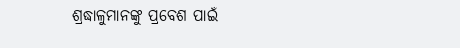ଶ୍ରଦ୍ଧାଳୁମାନଙ୍କୁ ପ୍ରବେଶ ପାଇଁ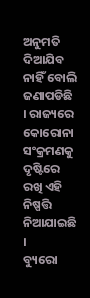ଅନୁମତି ଦିଆଯିବ ନାହିଁ ବୋଲି ଜଣାପଡିଛି । ରାଜ୍ୟରେ କୋରୋନା ସଂକ୍ରମଣକୁ ଦୃଷ୍ଟିରେ ରଖି ଏହି ନିଷ୍ପତ୍ତି ନିଆଯାଇଛି ।
ବ୍ୟୁରୋ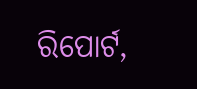ରିପୋର୍ଟ,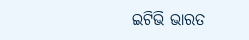ଇଟିଭି ଭାରତ